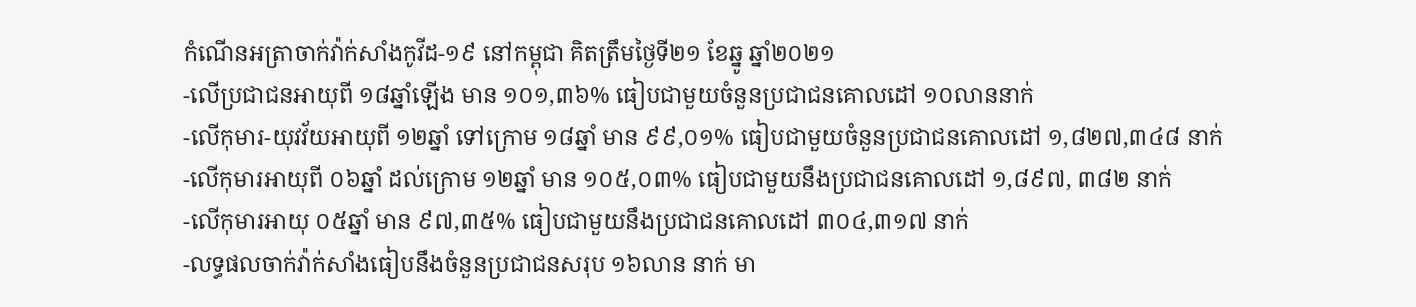កំណើនអត្រាចាក់វ៉ាក់សាំងកូវីដ-១៩ នៅកម្ពុជា គិតត្រឹមថ្ងៃទី២១ ខែឆ្នូ ឆ្នាំ២០២១
-លើប្រជាជនអាយុពី ១៨ឆ្នាំឡើង មាន ១០១,៣៦% ធៀបជាមួយចំនួនប្រជាជនគោលដៅ ១០លាននាក់
-លើកុមារ-យុវវ័យអាយុពី ១២ឆ្នាំ ទៅក្រោម ១៨ឆ្នាំ មាន ៩៩,០១% ធៀបជាមួយចំនួនប្រជាជនគោលដៅ ១,៨២៧,៣៤៨ នាក់
-លើកុមារអាយុពី ០៦ឆ្នាំ ដល់ក្រោម ១២ឆ្នាំ មាន ១០៥,០៣% ធៀបជាមួយនឹងប្រជាជនគោលដៅ ១,៨៩៧, ៣៨២ នាក់
-លើកុមារអាយុ ០៥ឆ្នាំ មាន ៩៧,៣៥% ធៀបជាមួយនឹងប្រជាជនគោលដៅ ៣០៤,៣១៧ នាក់
-លទ្ធផលចាក់វ៉ាក់សាំងធៀបនឹងចំនួនប្រជាជនសរុប ១៦លាន នាក់ មា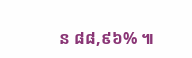ន ៨៨,៩៦% ៕